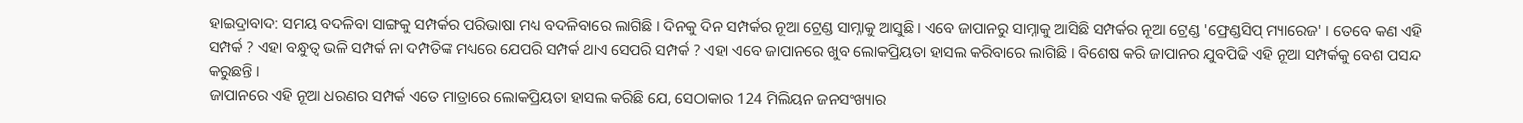ହାଇଦ୍ରାବାଦ: ସମୟ ବଦଳିବା ସାଙ୍ଗକୁ ସମ୍ପର୍କର ପରିଭାଷା ମଧ୍ୟ ବଦଳିବାରେ ଲାଗିଛି । ଦିନକୁ ଦିନ ସମ୍ପର୍କର ନୂଆ ଟ୍ରେଣ୍ଡ ସାମ୍ନାକୁ ଆସୁଛି । ଏବେ ଜାପାନରୁ ସାମ୍ନାକୁ ଆସିଛି ସମ୍ପର୍କର ନୂଆ ଟ୍ରେଣ୍ଡ 'ଫ୍ରେଣ୍ଡସିପ୍ ମ୍ୟାରେଜ' । ତେବେ କଣ ଏହି ସମ୍ପର୍କ ? ଏହା ବନ୍ଧୁତ୍ବ ଭଳି ସମ୍ପର୍କ ନା ଦମ୍ପତିଙ୍କ ମଧ୍ୟରେ ଯେପରି ସମ୍ପର୍କ ଥାଏ ସେପରି ସମ୍ପର୍କ ? ଏହା ଏବେ ଜାପାନରେ ଖୁବ ଲୋକପ୍ରିୟତା ହାସଲ କରିବାରେ ଲାଗିଛି । ବିଶେଷ କରି ଜାପାନର ଯୁବପିଢି ଏହି ନୂଆ ସମ୍ପର୍କକୁ ବେଶ ପସନ୍ଦ କରୁଛନ୍ତି ।
ଜାପାନରେ ଏହି ନୂଆ ଧରଣର ସମ୍ପର୍କ ଏତେ ମାତ୍ରାରେ ଲୋକପ୍ରିୟତା ହାସଲ କରିଛି ଯେ, ସେଠାକାର 124 ମିଲିୟନ ଜନସଂଖ୍ୟାର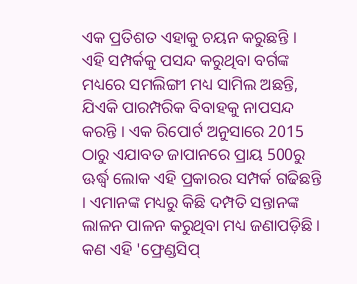ଏକ ପ୍ରତିଶତ ଏହାକୁ ଚୟନ କରୁଛନ୍ତି । ଏହି ସମ୍ପର୍କକୁ ପସନ୍ଦ କରୁଥିବା ବର୍ଗଙ୍କ ମଧ୍ୟରେ ସମଲିଙ୍ଗୀ ମଧ୍ୟ ସାମିଲ ଅଛନ୍ତି, ଯିଏକି ପାରମ୍ପରିକ ବିବାହକୁ ନାପସନ୍ଦ କରନ୍ତି । ଏକ ରିପୋର୍ଟ ଅନୁସାରେ 2015 ଠାରୁ ଏଯାବତ ଜାପାନରେ ପ୍ରାୟ 500ରୁ ଊର୍ଦ୍ଧ୍ବ ଲୋକ ଏହି ପ୍ରକାରର ସମ୍ପର୍କ ଗଢିଛନ୍ତି । ଏମାନଙ୍କ ମଧ୍ୟରୁ କିଛି ଦମ୍ପତି ସନ୍ତାନଙ୍କ ଲାଳନ ପାଳନ କରୁଥିବା ମଧ୍ୟ ଜଣାପଡ଼ିଛି ।
କଣ ଏହି 'ଫ୍ରେଣ୍ଡସିପ୍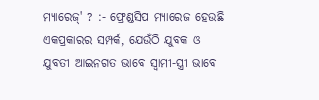ମ୍ୟାରେଜ୍' ? :- ଫ୍ରେଣ୍ଡସିପ ମ୍ୟାରେଜ ହେଉଛି ଏକପ୍ରକାରର ସମ୍ପର୍କ, ଯେଉଁଠି ଯୁବକ ଓ ଯୁବତୀ ଆଇନଗତ ଭାବେ ସ୍ବାମୀ-ସ୍ତ୍ରୀ ଭାବେ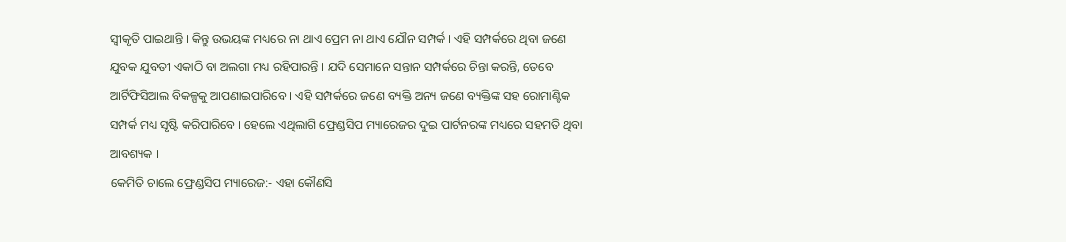ସ୍ବୀକୃତି ପାଇଥାନ୍ତି । କିନ୍ତୁ ଉଭୟଙ୍କ ମଧ୍ୟରେ ନା ଥାଏ ପ୍ରେମ ନା ଥାଏ ଯୌନ ସମ୍ପର୍କ । ଏହି ସମ୍ପର୍କରେ ଥିବା ଜଣେ ଯୁବକ ଯୁବତୀ ଏକାଠି ବା ଅଲଗା ମଧ୍ୟ ରହିପାରନ୍ତି । ଯଦି ସେମାନେ ସନ୍ତାନ ସମ୍ପର୍କରେ ଚିନ୍ତା କରନ୍ତି, ତେବେ ଆର୍ଟିଫିସିଆଲ ବିକଳ୍ପକୁ ଆପଣାଇପାରିବେ । ଏହି ସମ୍ପର୍କରେ ଜଣେ ବ୍ୟକ୍ତି ଅନ୍ୟ ଜଣେ ବ୍ୟକ୍ତିଙ୍କ ସହ ରୋମାଣ୍ଟିକ ସମ୍ପର୍କ ମଧ୍ୟ ସୃଷ୍ଟି କରିପାରିବେ । ହେଲେ ଏଥିଲାଗି ଫ୍ରେଣ୍ଡସିପ ମ୍ୟାରେଜର ଦୁଇ ପାର୍ଟନରଙ୍କ ମଧ୍ୟରେ ସହମତି ଥିବା ଆବଶ୍ୟକ ।
କେମିତି ଚାଲେ ଫ୍ରେଣ୍ଡସିପ ମ୍ୟାରେଜ:- ଏହା କୌଣସି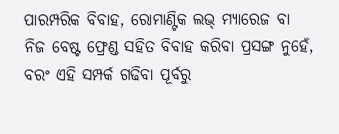ପାରମ୍ପରିକ ବିବାହ, ରୋମାଣ୍ଟିକ ଲଭ୍ ମ୍ୟାରେଜ ବା ନିଜ ବେଷ୍ଟ ଫ୍ରେଣ୍ଡ ସହିତ ବିବାହ କରିବା ପ୍ରସଙ୍ଗ ନୁହେଁ, ବରଂ ଏହି ସମ୍ପର୍କ ଗଢିବା ପୂର୍ବରୁ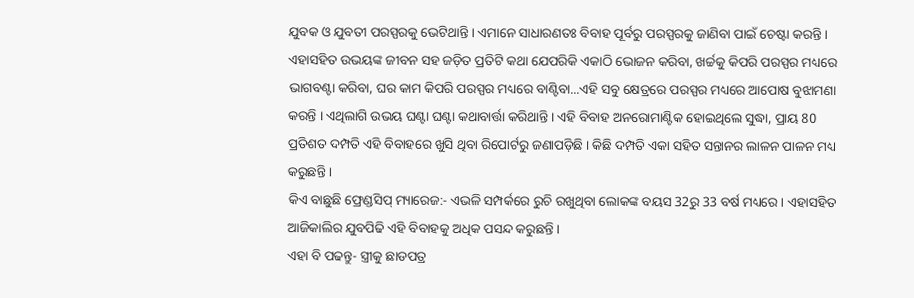ଯୁବକ ଓ ଯୁବତୀ ପରସ୍ପରକୁ ଭେଟିଥାନ୍ତି । ଏମାନେ ସାଧାରଣତଃ ବିବାହ ପୂର୍ବରୁ ପରସ୍ପରକୁ ଜାଣିବା ପାଇଁ ଚେଷ୍ଟା କରନ୍ତି । ଏହାସହିତ ଉଭୟଙ୍କ ଜୀବନ ସହ ଜଡ଼ିତ ପ୍ରତିଟି କଥା ଯେପରିକି ଏକାଠି ଭୋଜନ କରିବା, ଖର୍ଚ୍ଚକୁ କିପରି ପରସ୍ପର ମଧ୍ୟରେ ଭାଗବଣ୍ଟା କରିବା, ଘର କାମ କିପରି ପରସ୍ପର ମଧ୍ୟରେ ବାଣ୍ଟିବା...ଏହି ସବୁ କ୍ଷେତ୍ରରେ ପରସ୍ପର ମଧ୍ୟରେ ଆପୋଷ ବୁଝାମଣା କରନ୍ତି । ଏଥିଲାଗି ଉଭୟ ଘଣ୍ଟା ଘଣ୍ଟା କଥାବାର୍ତ୍ତା କରିଥାନ୍ତି । ଏହି ବିବାହ ଅନରୋମାଣ୍ଟିକ ହୋଇଥିଲେ ସୁଦ୍ଧା, ପ୍ରାୟ 80 ପ୍ରତିଶତ ଦମ୍ପତି ଏହି ବିବାହରେ ଖୁସି ଥିବା ରିପୋର୍ଟରୁ ଜଣାପଡ଼ିଛି । କିଛି ଦମ୍ପତି ଏକା ସହିତ ସନ୍ତାନର ଲାଳନ ପାଳନ ମଧ୍ୟ କରୁଛନ୍ତି ।
କିଏ ବାଛୁଛି ଫ୍ରେଣ୍ଡସିପ୍ ମ୍ୟାରେଜ:- ଏଭଳି ସମ୍ପର୍କରେ ରୁଚି ରଖୁଥିବା ଲୋକଙ୍କ ବୟସ 32ରୁ 33 ବର୍ଷ ମଧ୍ୟରେ । ଏହାସହିତ ଆଜିକାଲିର ଯୁବପିଢି ଏହି ବିବାହକୁ ଅଧିକ ପସନ୍ଦ କରୁଛନ୍ତି ।
ଏହା ବି ପଢନ୍ତୁ- ସ୍ତ୍ରୀକୁ ଛାଡପତ୍ର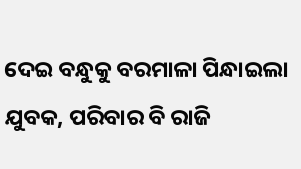ଦେଇ ବନ୍ଧୁକୁ ବରମାଳା ପିନ୍ଧାଇଲା ଯୁବକ, ପରିବାର ବି ରାଜି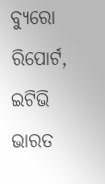ବ୍ୟୁରୋ ରିପୋର୍ଟ, ଇଟିଭି ଭାରତ